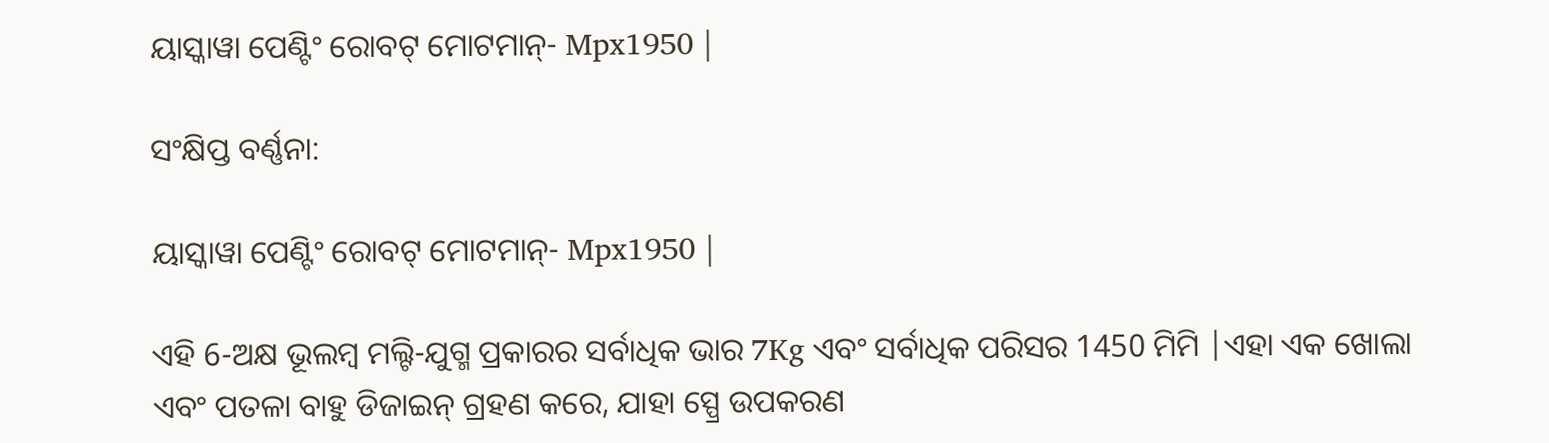ୟାସ୍କାୱା ପେଣ୍ଟିଂ ରୋବଟ୍ ମୋଟମାନ୍- Mpx1950 |

ସଂକ୍ଷିପ୍ତ ବର୍ଣ୍ଣନା:

ୟାସ୍କାୱା ପେଣ୍ଟିଂ ରୋବଟ୍ ମୋଟମାନ୍- Mpx1950 |

ଏହି 6-ଅକ୍ଷ ଭୂଲମ୍ବ ମଲ୍ଟି-ଯୁଗ୍ମ ପ୍ରକାରର ସର୍ବାଧିକ ଭାର 7Kg ଏବଂ ସର୍ବାଧିକ ପରିସର 1450 ମିମି |ଏହା ଏକ ଖୋଲା ଏବଂ ପତଳା ବାହୁ ଡିଜାଇନ୍ ଗ୍ରହଣ କରେ, ଯାହା ସ୍ପ୍ରେ ଉପକରଣ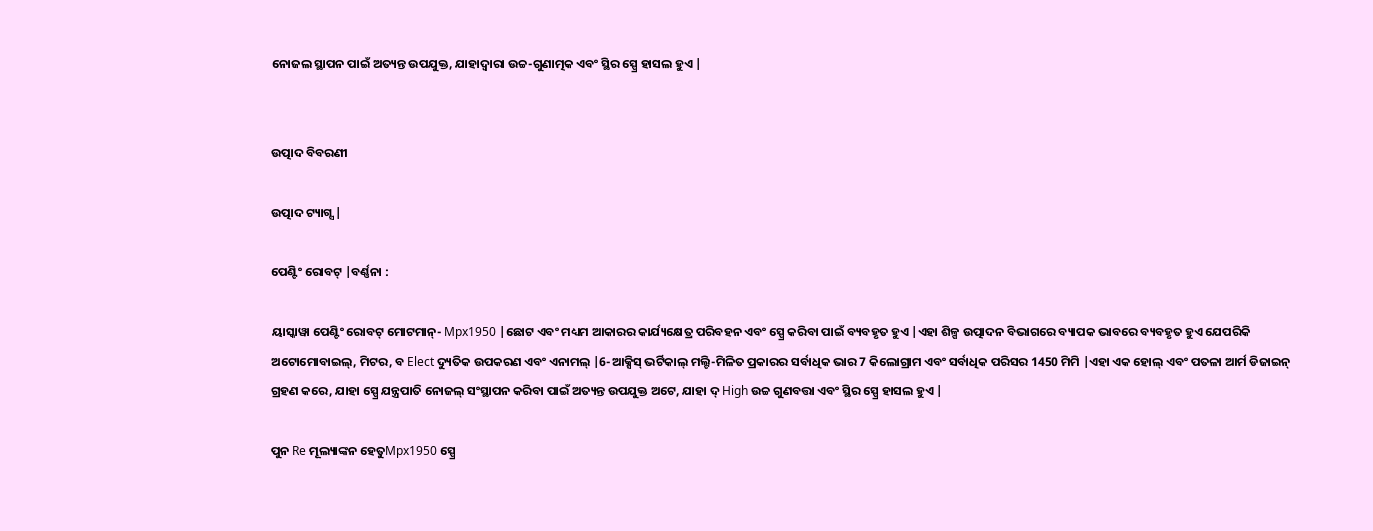ନୋଜଲ ସ୍ଥାପନ ପାଇଁ ଅତ୍ୟନ୍ତ ଉପଯୁକ୍ତ, ଯାହାଦ୍ୱାରା ଉଚ୍ଚ-ଗୁଣାତ୍ମକ ଏବଂ ସ୍ଥିର ସ୍ପ୍ରେ ହାସଲ ହୁଏ |


ଉତ୍ପାଦ ବିବରଣୀ

ଉତ୍ପାଦ ଟ୍ୟାଗ୍ସ |

ପେଣ୍ଟିଂ ରୋବଟ୍ |ବର୍ଣ୍ଣନା :

ୟାସ୍କାୱା ପେଣ୍ଟିଂ ରୋବଟ୍ ମୋଟମାନ୍- Mpx1950 |ଛୋଟ ଏବଂ ମଧ୍ୟମ ଆକାରର କାର୍ଯ୍ୟକ୍ଷେତ୍ର ପରିବହନ ଏବଂ ସ୍ପ୍ରେ କରିବା ପାଇଁ ବ୍ୟବହୃତ ହୁଏ |ଏହା ଶିଳ୍ପ ଉତ୍ପାଦନ ବିଭାଗରେ ବ୍ୟାପକ ଭାବରେ ବ୍ୟବହୃତ ହୁଏ ଯେପରିକି ଅଟୋମୋବାଇଲ୍, ମିଟର, ବ Elect ଦ୍ୟୁତିକ ଉପକରଣ ଏବଂ ଏନାମଲ୍ |6-ଆକ୍ସିସ୍ ଭର୍ଟିକାଲ୍ ମଲ୍ଟି-ମିଳିତ ପ୍ରକାରର ସର୍ବାଧିକ ଭାର 7 କିଲୋଗ୍ରାମ ଏବଂ ସର୍ବାଧିକ ପରିସର 1450 ମିମି |ଏହା ଏକ ହୋଲ୍ ଏବଂ ପତଳା ଆର୍ମ ଡିଜାଇନ୍ ଗ୍ରହଣ କରେ, ଯାହା ସ୍ପ୍ରେ ଯନ୍ତ୍ରପାତି ନୋଜଲ୍ ସଂସ୍ଥାପନ କରିବା ପାଇଁ ଅତ୍ୟନ୍ତ ଉପଯୁକ୍ତ ଅଟେ, ଯାହା ଦ୍ High ଉଚ୍ଚ ଗୁଣବତ୍ତା ଏବଂ ସ୍ଥିର ସ୍ପ୍ରେ ହାସଲ ହୁଏ |

ପୁନ Re ମୂଲ୍ୟାଙ୍କନ ହେତୁMpx1950 ସ୍ପ୍ରେ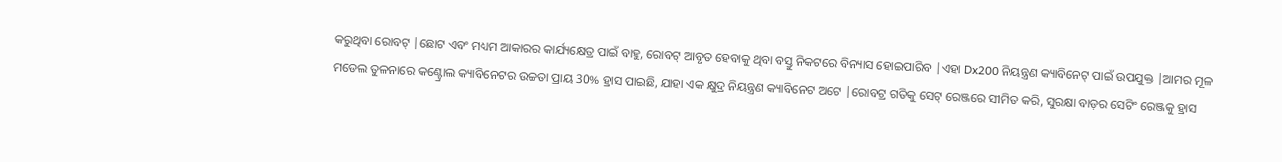କରୁଥିବା ରୋବଟ୍ |ଛୋଟ ଏବଂ ମଧ୍ୟମ ଆକାରର କାର୍ଯ୍ୟକ୍ଷେତ୍ର ପାଇଁ ବାହୁ, ରୋବଟ୍ ଆବୃତ ହେବାକୁ ଥିବା ବସ୍ତୁ ନିକଟରେ ବିନ୍ୟାସ ହୋଇପାରିବ |ଏହା Dx200 ନିୟନ୍ତ୍ରଣ କ୍ୟାବିନେଟ୍ ପାଇଁ ଉପଯୁକ୍ତ |ଆମର ମୂଳ ମଡେଲ ତୁଳନାରେ କଣ୍ଟ୍ରୋଲ କ୍ୟାବିନେଟର ଉଚ୍ଚତା ପ୍ରାୟ 30% ହ୍ରାସ ପାଇଛି, ଯାହା ଏକ କ୍ଷୁଦ୍ର ନିୟନ୍ତ୍ରଣ କ୍ୟାବିନେଟ ଅଟେ |ରୋବଟ୍ର ଗତିକୁ ସେଟ୍ ରେଞ୍ଜରେ ସୀମିତ କରି, ସୁରକ୍ଷା ବାଡ଼ର ସେଟିଂ ରେଞ୍ଜକୁ ହ୍ରାସ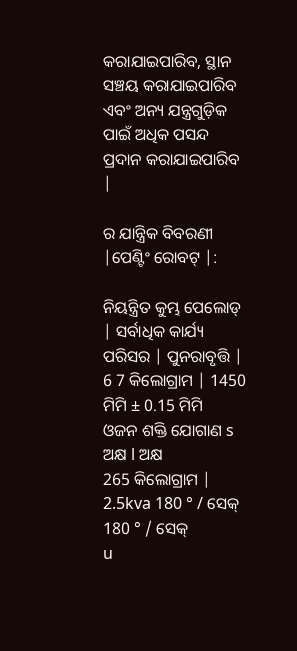କରାଯାଇପାରିବ, ସ୍ଥାନ ସଞ୍ଚୟ କରାଯାଇପାରିବ ଏବଂ ଅନ୍ୟ ଯନ୍ତ୍ରଗୁଡ଼ିକ ପାଇଁ ଅଧିକ ପସନ୍ଦ ପ୍ରଦାନ କରାଯାଇପାରିବ |

ର ଯାନ୍ତ୍ରିକ ବିବରଣୀ |ପେଣ୍ଟିଂ ରୋବଟ୍ |:

ନିୟନ୍ତ୍ରିତ କୁମ୍ଭ ପେଲୋଡ୍ | ସର୍ବାଧିକ କାର୍ଯ୍ୟ ପରିସର | ପୁନରାବୃତ୍ତି |
6 7 କିଲୋଗ୍ରାମ | 1450 ମିମି ± 0.15 ମିମି
ଓଜନ ଶକ୍ତି ଯୋଗାଣ s ଅକ୍ଷ l ଅକ୍ଷ
265 କିଲୋଗ୍ରାମ | 2.5kva 180 ° / ସେକ୍ 180 ° / ସେକ୍
u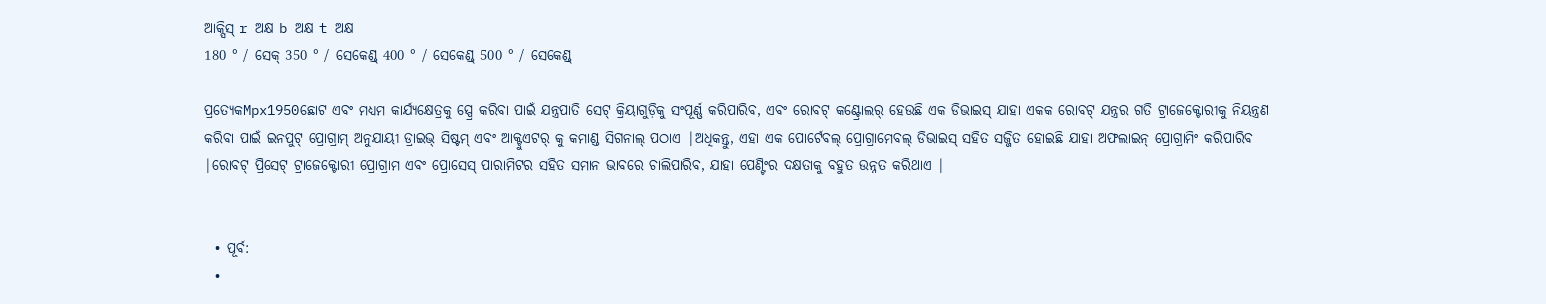ଆକ୍ସିସ୍ r ଅକ୍ଷ b ଅକ୍ଷ t ଅକ୍ଷ
180 ° / ସେକ୍ 350 ° / ସେକେଣ୍ଡ୍ 400 ° / ସେକେଣ୍ଡ୍ 500 ° / ସେକେଣ୍ଡ୍

ପ୍ରତ୍ୟେକMpx1950ଛୋଟ ଏବଂ ମଧ୍ୟମ କାର୍ଯ୍ୟକ୍ଷେତ୍ରକୁ ସ୍ପ୍ରେ କରିବା ପାଇଁ ଯନ୍ତ୍ରପାତି ସେଟ୍ କ୍ରିୟାଗୁଡ଼ିକୁ ସଂପୂର୍ଣ୍ଣ କରିପାରିବ, ଏବଂ ରୋବଟ୍ କଣ୍ଟ୍ରୋଲର୍ ହେଉଛି ଏକ ଡିଭାଇସ୍ ଯାହା ଏକକ ରୋବଟ୍ ଯନ୍ତ୍ରର ଗତି ଟ୍ରାଜେକ୍ଟୋରୀକୁ ନିୟନ୍ତ୍ରଣ କରିବା ପାଇଁ ଇନପୁଟ୍ ପ୍ରୋଗ୍ରାମ୍ ଅନୁଯାୟୀ ଡ୍ରାଇଭ୍ ସିଷ୍ଟମ୍ ଏବଂ ଆକ୍ଟୁଏଟର୍ କୁ କମାଣ୍ଡ ସିଗନାଲ୍ ପଠାଏ |ଅଧିକନ୍ତୁ, ଏହା ଏକ ପୋର୍ଟେବଲ୍ ପ୍ରୋଗ୍ରାମେବଲ୍ ଡିଭାଇସ୍ ସହିତ ସଜ୍ଜିତ ହୋଇଛି ଯାହା ଅଫଲାଇନ୍ ପ୍ରୋଗ୍ରାମିଂ କରିପାରିବ |ରୋବଟ୍ ପ୍ରିସେଟ୍ ଟ୍ରାଜେକ୍ଟୋରୀ ପ୍ରୋଗ୍ରାମ ଏବଂ ପ୍ରୋସେସ୍ ପାରାମିଟର ସହିତ ସମାନ ଭାବରେ ଚାଲିପାରିବ, ଯାହା ପେଣ୍ଟିଂର ଦକ୍ଷତାକୁ ବହୁତ ଉନ୍ନତ କରିଥାଏ |


  • ପୂର୍ବ:
  •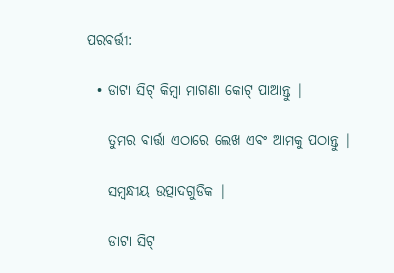ପରବର୍ତ୍ତୀ:

  • ଡାଟା ସିଟ୍ କିମ୍ବା ମାଗଣା କୋଟ୍ ପାଆନ୍ତୁ |

    ତୁମର ବାର୍ତ୍ତା ଏଠାରେ ଲେଖ ଏବଂ ଆମକୁ ପଠାନ୍ତୁ |

    ସମ୍ବନ୍ଧୀୟ ଉତ୍ପାଦଗୁଡିକ |

    ଡାଟା ସିଟ୍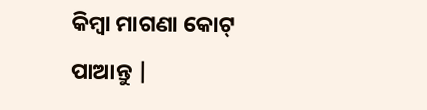କିମ୍ବା ମାଗଣା କୋଟ୍ ପାଆନ୍ତୁ |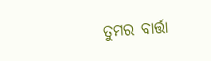ତୁମର ବାର୍ତ୍ତା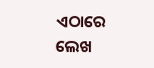ଏଠାରେ ଲେଖ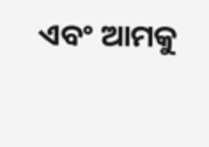ଏବଂ ଆମକୁ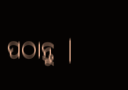ପଠାନ୍ତୁ |